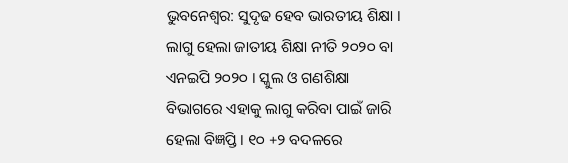ଭୁବନେଶ୍ୱର: ସୁଦୃଢ ହେବ ଭାରତୀୟ ଶିକ୍ଷା । ଲାଗୁ ହେଲା ଜାତୀୟ ଶିକ୍ଷା ନୀତି ୨୦୨୦ ବା ଏନଇପି ୨୦୨୦ । ସ୍କୁଲ ଓ ଗଣଶିକ୍ଷା ବିଭାଗରେ ଏହାକୁ ଲାଗୁ କରିବା ପାଇଁ ଜାରି ହେଲା ବିଜ୍ଞପ୍ତି । ୧୦ +୨ ବଦଳରେ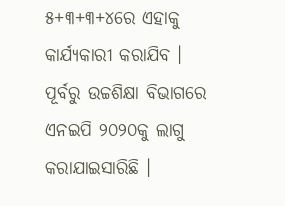୫+୩+୩+୪ରେ ଏହାକୁ କାର୍ଯ୍ୟକାରୀ କରାଯିବ । ପୂର୍ବରୁ ଉଚ୍ଚଶିକ୍ଷା ବିଭାଗରେ ଏନଇପି ୨୦୨୦କୁ ଲାଗୁ କରାଯାଇସାରିଛି ।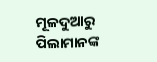ମୂଳଦୁଆରୁ ପିଲାମାନଙ୍କ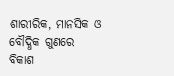ଶାରୀରିକ, ମାନସିକ ଓ ବୌଦ୍ଧିକ ଗୁଣରେ ବିକାଶ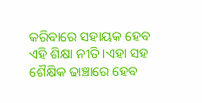କରିବାରେ ସହାୟକ ହେବ ଏହି ଶିକ୍ଷା ନୀତି ।ଏହା ସହ ଶୈକ୍ଷିକ ଢାଞ୍ଚାରେ ହେବ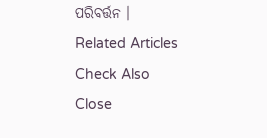ପରିବର୍ତ୍ତନ ।
Related Articles
Check Also
Close